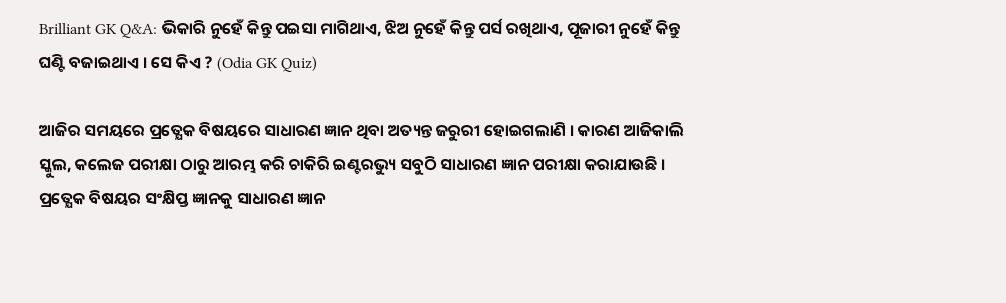Brilliant GK Q&A: ଭିକାରି ନୁହେଁ କିନ୍ତୁ ପଇସା ମାଗିଥାଏ, ଝିଅ ନୁହେଁ କିନ୍ତୁ ପର୍ସ ରଖିଥାଏ, ପୂଜାରୀ ନୁହେଁ କିନ୍ତୁ ଘଣ୍ଟି ବଜାଇଥାଏ । ସେ କିଏ ? (Odia GK Quiz)

ଆଜିର ସମୟରେ ପ୍ରତ୍ଯେକ ବିଷୟରେ ସାଧାରଣ ଜ୍ଞାନ ଥିବା ଅତ୍ୟନ୍ତ ଜରୁରୀ ହୋଇଗଲାଣି । କାରଣ ଆଜିକାଲି ସ୍କୁଲ, କଲେଜ ପରୀକ୍ଷା ଠାରୁ ଆରମ୍ଭ କରି ଚାକିରି ଇଣ୍ଟରଭ୍ୟୁ ସବୁଠି ସାଧାରଣ ଜ୍ଞାନ ପରୀକ୍ଷା କରାଯାଉଛି । ପ୍ରତ୍ଯେକ ବିଷୟର ସଂକ୍ଷିପ୍ତ ଜ୍ଞାନକୁ ସାଧାରଣ ଜ୍ଞାନ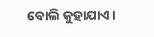ବୋଲି କୁହାଯାଏ ।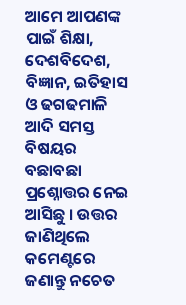ଆମେ ଆପଣଙ୍କ ପାଇଁ ଶିକ୍ଷା, ଦେଶବିଦେଶ, ବିଜ୍ଞାନ, ଇତିହାସ ଓ ଢଗଢମାଳି ଆଦି ସମସ୍ତ ବିଷୟର ବଛାବଛା ପ୍ରଶ୍ନୋତ୍ତର ନେଇ ଆସିଛୁ । ଉତ୍ତର ଜାଣିଥିଲେ କମେଣ୍ଟରେ ଜଣାନ୍ତୁ ନଚେତ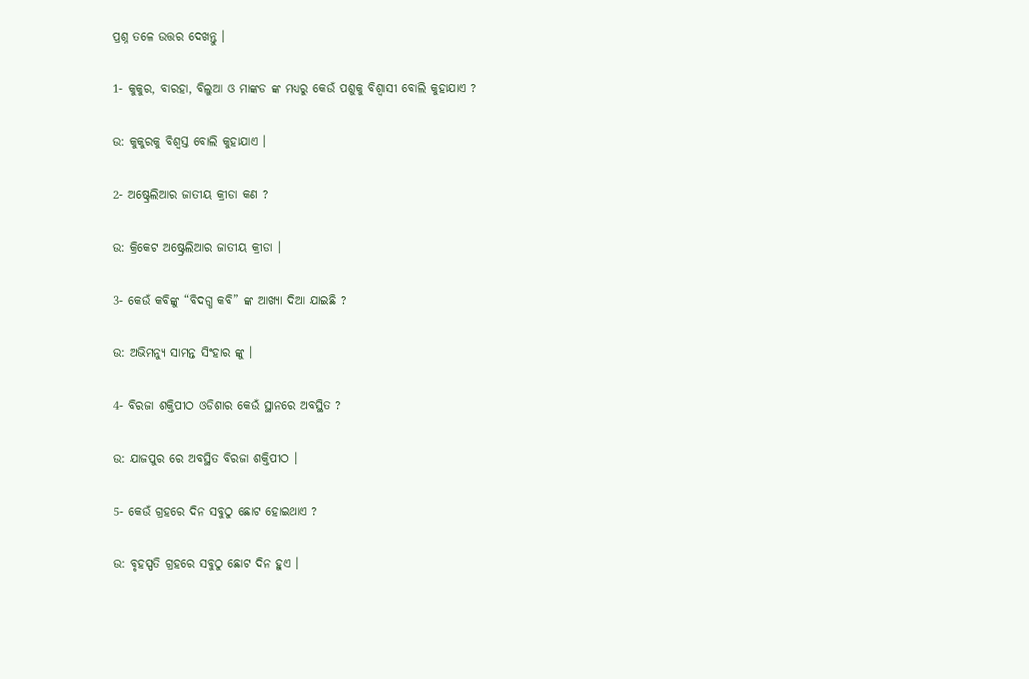ପ୍ରଶ୍ନ ତଳେ ଉତ୍ତର ଦେଖନ୍ତୁ ।

1- କୁକୁର, ବାରହା, ବିଲୁଆ ଓ ମାଙ୍କଡ ଙ୍କ ମଧ୍ୟରୁ କେଉଁ ପଶୁକୁ ବିଶ୍ଵାସୀ ବୋଲି କୁହାଯାଏ ?

ଉ: କୁକୁରକୁ ବିଶ୍ଵସ୍ତ ବୋଲି କୁହାଯାଏ ।

2- ଅଷ୍ଟ୍ରେଲିଆର ଜାତୀୟ କ୍ରୀଡା କଣ ?

ଉ: କ୍ରିକେଟ ଅଷ୍ଟ୍ରେଲିଆର ଜାତୀୟ କ୍ରୀଡା ।

3- କେଉଁ କବିଙ୍କୁ “ବିଦଗ୍ଧ କବି” ଙ୍କ ଆଖ୍ୟା ଦିଆ ଯାଇଛି ?

ଉ: ଅଭିମନ୍ୟୁ ସାମନ୍ତ ସିଂହାର ଙ୍କୁ ।

4- ବିରଜା ଶକ୍ତିପୀଠ ଓଡିଶାର କେଉଁ ସ୍ଥାନରେ ଅବସ୍ଥିତ ?

ଉ: ଯାଜପୁର ରେ ଅବସ୍ଥିତ ବିରଜା ଶକ୍ତିପୀଠ ।

5- କେଉଁ ଗ୍ରହରେ ଦିନ ସବୁଠୁ ଛୋଟ ହୋଇଥାଏ ?

ଉ: ବୃହସ୍ପତି ଗ୍ରହରେ ସବୁଠୁ ଛୋଟ ଦିନ ହୁଏ ।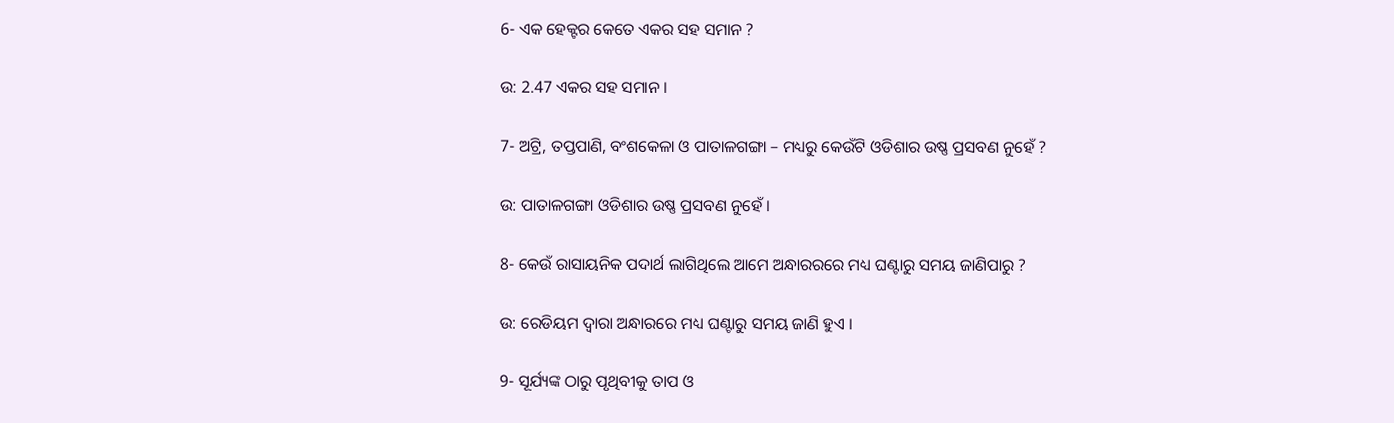6- ଏକ ହେକ୍ଟର କେତେ ଏକର ସହ ସମାନ ?

ଉ: 2.47 ଏକର ସହ ସମାନ ।

7- ଅଟ୍ରି, ତପ୍ତପାଣି, ବଂଶକେଳା ଓ ପାତାଳଗଙ୍ଗା – ମଧ୍ୟରୁ କେଉଁଟି ଓଡିଶାର ଉଷ୍ଣ ପ୍ରସବଣ ନୁହେଁ ?

ଉ: ପାତାଳଗଙ୍ଗା ଓଡିଶାର ଉଷ୍ଣ ପ୍ରସବଣ ନୁହେଁ ।

8- କେଉଁ ରାସାୟନିକ ପଦାର୍ଥ ଲାଗିଥିଲେ ଆମେ ଅନ୍ଧାରରରେ ମଧ୍ୟ ଘଣ୍ଟାରୁ ସମୟ ଜାଣିପାରୁ ?

ଉ: ରେଡିୟମ ଦ୍ଵାରା ଅନ୍ଧାରରେ ମଧ୍ୟ ଘଣ୍ଟାରୁ ସମୟ ଜାଣି ହୁଏ ।

9- ସୂର୍ଯ୍ୟଙ୍କ ଠାରୁ ପୃଥିବୀକୁ ତାପ ଓ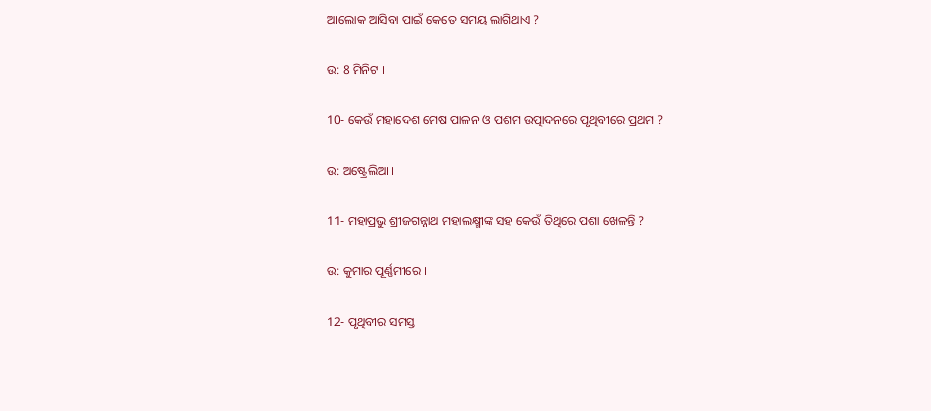ଆଲୋକ ଆସିବା ପାଇଁ କେତେ ସମୟ ଲାଗିଥାଏ ?

ଉ: 8 ମିନିଟ ।

10- କେଉଁ ମହାଦେଶ ମେଷ ପାଳନ ଓ ପଶମ ଉତ୍ପାଦନରେ ପୃଥିବୀରେ ପ୍ରଥମ ?

ଉ: ଅଷ୍ଟ୍ରେଲିଆ ।

11- ମହାପ୍ରଭୁ ଶ୍ରୀଜଗନ୍ନାଥ ମହାଲକ୍ଷ୍ମୀଙ୍କ ସହ କେଉଁ ତିଥିରେ ପଶା ଖେଳନ୍ତି ?

ଉ: କୁମାର ପୂର୍ଣ୍ଣମୀରେ ।

12- ପୃଥିବୀର ସମସ୍ତ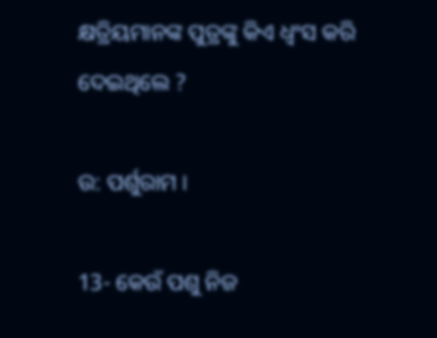କ୍ଷତ୍ରିୟମାନଙ୍କ ପୁତ୍ରଙ୍କୁ କିଏ ଧ୍ଵଂସ କରି ଦେଇଥିଲେ ?

ଉ: ପର୍ଶୁରାମ ।

13- କେଉଁ ପଶୁ ନିଜ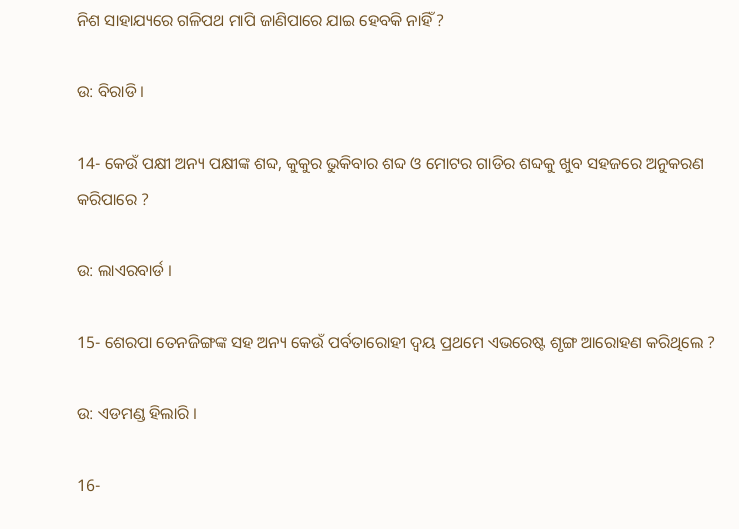ନିଶ ସାହାଯ୍ୟରେ ଗଳିପଥ ମାପି ଜାଣିପାରେ ଯାଇ ହେବକି ନାହିଁ ?

ଉ: ବିରାଡି ।

14- କେଉଁ ପକ୍ଷୀ ଅନ୍ୟ ପକ୍ଷୀଙ୍କ ଶବ୍ଦ, କୁକୁର ଭୁକିବାର ଶବ୍ଦ ଓ ମୋଟର ଗାଡିର ଶବ୍ଦକୁ ଖୁବ ସହଜରେ ଅନୁକରଣ କରିପାରେ ?

ଉ: ଲାଏରବାର୍ଡ ।

15- ଶେରପା ତେନଜିଙ୍ଗଙ୍କ ସହ ଅନ୍ୟ କେଉଁ ପର୍ବତାରୋହୀ ଦ୍ୱୟ ପ୍ରଥମେ ଏଭରେଷ୍ଟ ଶୃଙ୍ଗ ଆରୋହଣ କରିଥିଲେ ?

ଉ: ଏଡମଣ୍ଡ ହିଲାରି ।

16-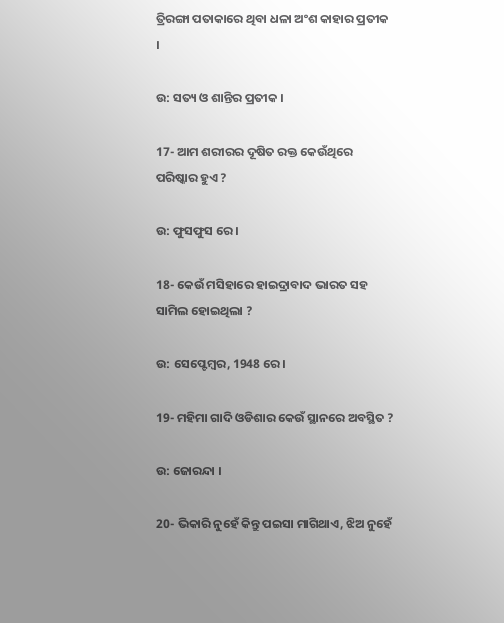ତ୍ରିରଙ୍ଗା ପତାକାରେ ଥିବା ଧଳା ଅଂଶ କାହାର ପ୍ରତୀକ ।

ଉ: ସତ୍ୟ ଓ ଶାନ୍ତିର ପ୍ରତୀକ ।

17- ଆମ ଶରୀରର ଦୂଷିତ ରକ୍ତ କେଉଁଥିରେ ପରିଷ୍କାର ହୁଏ ?

ଉ: ଫୁସଫୁସ ରେ ।

18- କେଉଁ ମସିହାରେ ହାଇଦ୍ରାବାଦ ଭାରତ ସହ ସାମିଲ ହୋଇଥିଲା ?

ଉ: ସେପ୍ଟେମ୍ବର, 1948 ରେ ।

19- ମହିମା ଗାଦି ଓଡିଶାର କେଉଁ ସ୍ଥାନରେ ଅବସ୍ଥିତ ?

ଉ: ଜୋରନ୍ଦା ।

20- ଭିକାରି ନୁହେଁ କିନ୍ତୁ ପଇସା ମାଗିଥାଏ, ଝିଅ ନୁହେଁ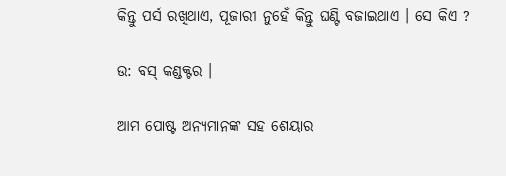କିନ୍ତୁ ପର୍ସ ରଖିଥାଏ, ପୂଜାରୀ ନୁହେଁ କିନ୍ତୁ ଘଣ୍ଟି ବଜାଇଥାଏ । ସେ କିଏ ?

ଉ: ବସ୍ କଣ୍ଡକ୍ଟର ।

ଆମ ପୋଷ୍ଟ ଅନ୍ୟମାନଙ୍କ ସହ ଶେୟାର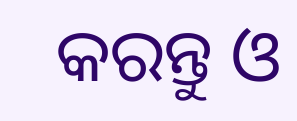କରନ୍ତୁ ଓ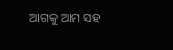ଆଗକୁ ଆମ ସହ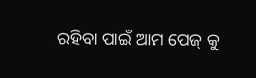ରହିବା ପାଇଁ ଆମ ପେଜ୍ କୁ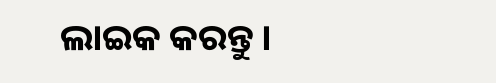ଲାଇକ କରନ୍ତୁ ।